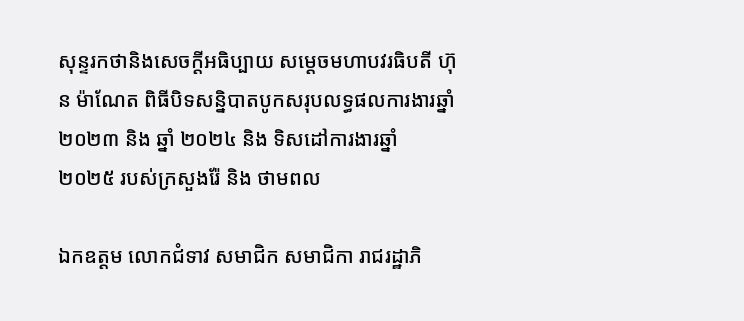សុន្ទរកថានិងសេចក្ដីអធិប្បាយ សម្ដេចមហាបវរធិបតី ហ៊ុន ម៉ាណែត ពិធីបិទសន្និបាតបូកសរុបលទ្ធផលការងារឆ្នាំ ២០២៣ និង ឆ្នាំ ២០២៤ និង ទិសដៅការងារឆ្នាំ ២០២៥ របស់ក្រសួងរ៉ែ និង ថាមពល

ឯកឧត្តម លោកជំទាវ សមាជិក សមាជិកា រាជរដ្ឋាភិ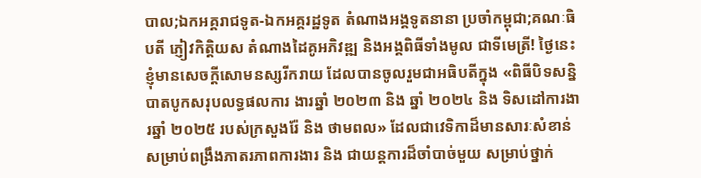បាល;ឯកអគ្គរាជទូត-ឯកអគ្គរដ្ឋទូត តំណាងអង្គទូតនានា ប្រចាំកម្ពុជា;គណៈធិបតី ភ្ញៀវកិត្តិយស តំណាងដៃគូអភិវឌ្ឍ និងអង្គពិធីទាំងមូល ជាទីមេត្រី! ថ្ងៃនេះ ខ្ញុំមានសេចក្តីសោមនស្សរីករាយ ដែលបានចូលរួមជាអធិបតីក្នុង «ពិធីបិទសន្និបាតបូកសរុបលទ្ធផលការ ងារឆ្នាំ ២០២៣ និង ឆ្នាំ ២០២៤ និង ទិសដៅការងារឆ្នាំ ២០២៥ របស់ក្រសួងរ៉ែ និង ថាមពល» ដែលជាវេទិកាដ៏មានសារៈសំខាន់ សម្រាប់ពង្រឹងភាតរភាពការងារ និង ជាយន្តការដ៏ចាំបាច់មួយ សម្រាប់ថ្នាក់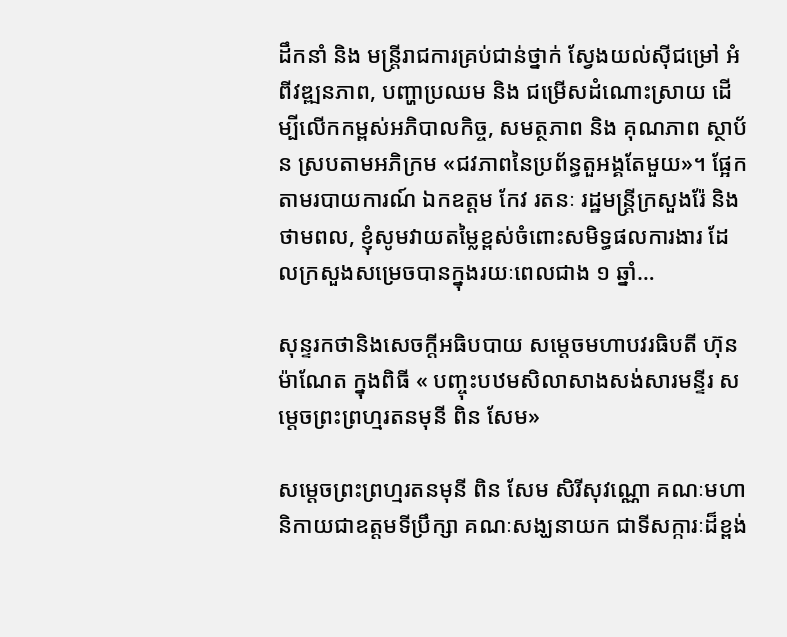ដឹកនាំ និង មន្រ្តីរាជការគ្រប់ជាន់ថ្នាក់ ស្វែងយល់ស៊ីជម្រៅ អំពីវឌ្ឍនភាព, បញ្ហាប្រឈម និង ជម្រើសដំណោះស្រាយ ដើម្បីលើកកម្ពស់អភិបាលកិច្ច, សមត្ថភាព និង គុណភាព ស្ថាប័ន ស្របតាមអភិក្រម «ជវភាពនៃប្រព័ន្ធតួអង្គតែមួយ»។ ផ្អែកតាមរបាយការណ៍ ឯកឧត្តម កែវ រតនៈ រដ្ឋមន្ត្រីក្រសួងរ៉ែ និងថាមពល, ខ្ញុំសូមវាយតម្លៃខ្ពស់ចំពោះសមិទ្ធផលការងារ ដែលក្រសួងសម្រេចបានក្នុងរយៈពេលជាង ១ ឆ្នាំ…

សុន្ទរកថានិងសេចក្តីអធិបបាយ សម្តេចមហាបវរធិបតី ហ៊ុន ម៉ាណែត ក្នុងពិធី « បញ្ចុះបឋមសិលាសាងសង់សារមន្ទីរ សម្តេចព្រះព្រហ្មរតនមុនី ពិន សែម»

សម្ដេចព្រះព្រហ្មរតនមុនី ពិន សែម សិរីសុវណ្ណោ គណៈមហានិកាយជាឧត្តមទីប្រឹក្សា គណៈសង្ឃនាយក ជាទីសក្ការៈដ៏ខ្ពង់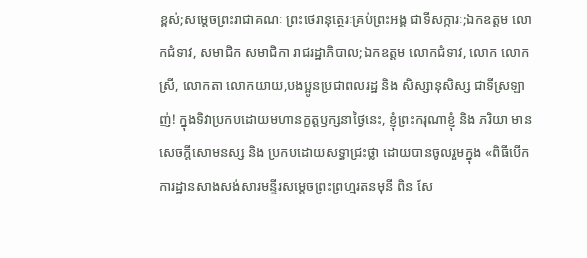ខ្ពស់;សម្តេចព្រះរាជាគណៈ ព្រះថេរានុត្ថេរៈគ្រប់ព្រះអង្គ ជាទីសក្ការៈ;ឯកឧត្តម លោកជំទាវ, សមាជិក សមាជិកា រាជរដ្ឋាភិបាល;ឯកឧត្តម លោកជំទាវ, លោក លោកស្រី, លោកតា លោកយាយ,បងប្អូនប្រជាពលរដ្ឋ និង សិស្សានុសិស្ស ជាទីស្រឡាញ់! ក្នុងទិវាប្រកបដោយមហានក្ខត្តឫក្សនាថ្ងៃនេះ, ខ្ញុំព្រះករុណាខ្ញុំ និង ភរិយា មានសេចក្តីសោមនស្ស និង ប្រកបដោយសទ្ធាជ្រះថ្លា ដោយបានចូលរួមក្នុង «ពិធីបើកការដ្ឋានសាងសង់សារមន្ទីរសម្តេចព្រះព្រហ្មរតនមុនី ពិន សែ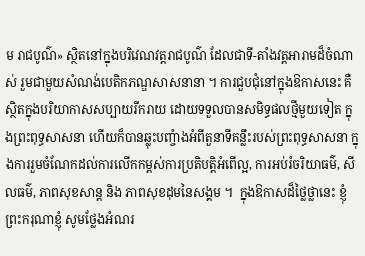ម រាជបូណ៌» ស្ថិតនៅក្នុងបរិវេណវត្តរាជបូណ៌ ដែលជាទី-តាំងវត្តអារាមដ៏ចំណាស់ រួមជាមួយសំណង់បេតិកភណ្ឌសាសនានា ។ ការជួបជុំនៅក្នុងឱកាសនេះ គឺស្ថិតក្នុងបរិយាកាសសប្បាយរីករាយ ដោយទទួលបានសមិទ្ធផលថ្មីមួយទៀត ក្នុងព្រះពុទ្ធសាសនា ហើយក៏បានឆ្លុះបញ្ចំាងអំពីតួនាទីគន្លឹះរបស់ព្រះពុទ្ធសាសនា ក្នុងការរួមចំណែកដល់ការលើកកម្ពស់ការប្រតិបត្តិអំពើល្អ, ការអប់រំចរិយាធម៌, សីលធម៌, ភាពសុខសាន្ត និង ភាពសុខដុមនៃសង្គម ។  ក្នុងឱកាសដ៏ថ្លៃថ្លានេះ ខ្ញុំព្រះករុណាខ្ញុំ សូមថ្លែងអំណរ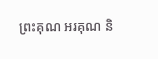ព្រះគុណ អរគុណ និ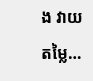ង វាយតម្លៃ…